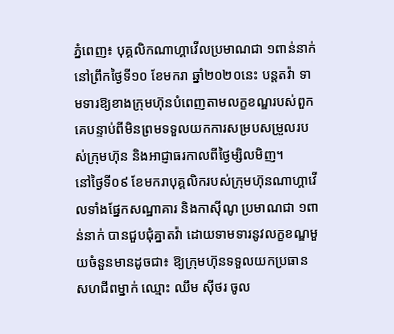ភ្នំពេញ៖ បុគ្គលិកណាហ្គាវើលប្រមាណជា ១ពាន់នាក់ នៅព្រឹកថ្ងៃទី១០ ខែមករា ឆ្នាំ២០២០នេះ បន្តតវ៉ា ទាមទារឱ្យខាងក្រុមហ៊ុនបំពេញតាមលក្ខខណ្ឌរបស់ពួកគេបន្ទាប់ពីមិនព្រមទទួលយកការសម្របសម្រួលរបស់ក្រុមហ៊ុន និងអាជ្ញាធរកាលពីថ្ងៃម្សិលមិញ។
នៅថ្ងៃទី០៩ ខែមករាបុគ្គលិករបស់ក្រុមហ៊ុនណាហ្គាវើលទាំងផ្នែកសណ្ឋាគារ និងកាស៊ីណូ ប្រមាណជា ១ពាន់នាក់ បានជួបជុំគ្នាតវ៉ា ដោយទាមទារនូវលក្ខខណ្ឌមួយចំនួនមានដូចជា៖ ឱ្យក្រុមហ៊ុនទទួលយកប្រធានសហជីពម្នាក់ ឈ្មោះ ឈឹម ស៊ីថរ ចូល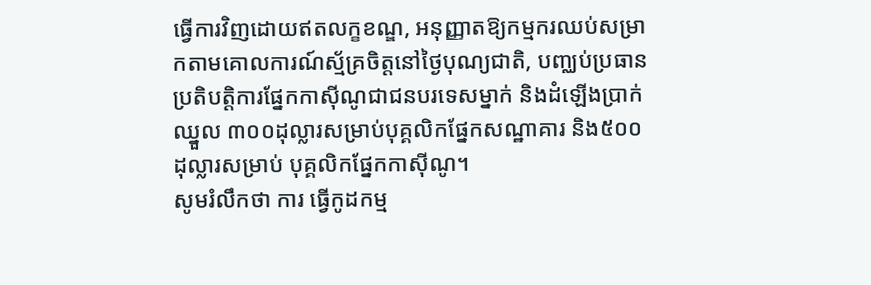ធ្វើការវិញដោយឥតលក្ខខណ្ឌ, អនុញ្ញាតឱ្យកម្មករឈប់សម្រាកតាមគោលការណ៍ស្ម័គ្រចិត្តនៅថ្ងៃបុណ្យជាតិ, បញ្ឈប់ប្រធានប្រតិបត្តិការផ្នែកកាស៊ីណូជាជនបរទេសម្នាក់ និងដំឡើងប្រាក់ឈ្នួល ៣០០ដុល្លារសម្រាប់បុគ្គលិកផ្នែកសណ្ឋាគារ និង៥០០ដុល្លារសម្រាប់ បុគ្គលិកផ្នែកកាស៊ីណូ។
សូមរំលឹកថា ការ ធ្វើកូដកម្ម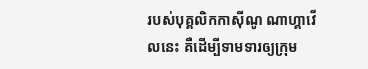របស់បុគ្គលិកកាស៊ីណូ ណាហ្គាវើលនេះ គឺដើម្បីទាមទារឲ្យក្រុម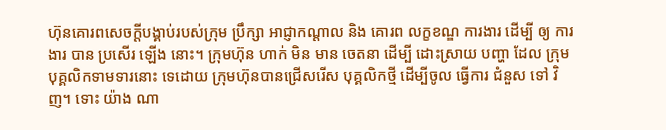ហ៊ុនគោរពសេចក្ដីបង្គាប់របស់ក្រុម ប្រឹក្សា អាជ្ញាកណ្ដាល និង គោរព លក្ខខណ្ឌ ការងារ ដើម្បី ឲ្យ ការងារ បាន ប្រសើរ ឡើង នោះ។ ក្រុមហ៊ុន ហាក់ មិន មាន ចេតនា ដើម្បី ដោះស្រាយ បញ្ហា ដែល ក្រុម បុគ្គលិកទាមទារនោះ ទេដោយ ក្រុមហ៊ុនបានជ្រើសរើស បុគ្គលិកថ្មី ដើម្បីចូល ធ្វើការ ជំនួស ទៅ វិញ។ ទោះ យ៉ាង ណា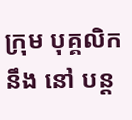ក្រុម បុគ្គលិក នឹង នៅ បន្ត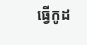ធ្វើកូដ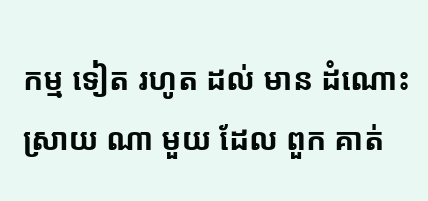កម្ម ទៀត រហូត ដល់ មាន ដំណោះ ស្រាយ ណា មួយ ដែល ពួក គាត់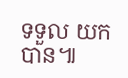ទទួល យក បាន៕